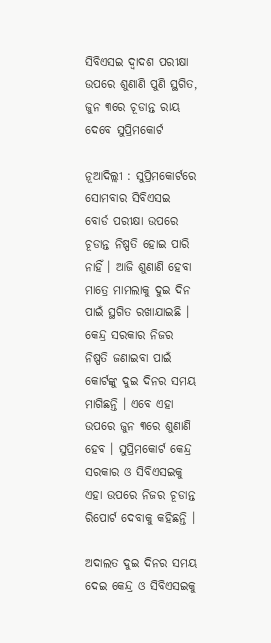ସିବିଏସଇ ଦ୍ୱାଦଶ ପରୀକ୍ଷା ଉପରେ ଶୁଣାଣି ପୁଣି ସ୍ଥଗିତ, ଜୁନ ୩ରେ ଚୂଡାନ୍ତ ରାୟ ଦେବେ ସୁପ୍ରିମକୋର୍ଟ

ନୂଆଦିଲ୍ଲୀ : ସୁପ୍ରିମକୋର୍ଟରେ ସୋମବାର ସିବିଏସଇ ବୋର୍ଡ ପରୀକ୍ଷା ଉପରେ ଚୂଡାନ୍ତ ନିଷ୍ପତି ହୋଇ ପାରି ନାହିଁ । ଆଜି ଶୁଣାଣି ହେବା ମାତ୍ରେ ମାମଲାକୁ ଦୁଇ ଦିନ ପାଇଁ ସ୍ଥଗିତ ରଖାଯାଇଛି । କେନ୍ଦ୍ର ସରକାର ନିଜର ନିଷ୍ପତି ଜଣାଇବା ପାଇଁ କୋର୍ଟଙ୍କୁ ଦୁଇ ଦିନର ସମୟ ମାଗିଛନ୍ତି । ଏବେ ଏହା ଉପରେ ଜୁନ ୩ରେ ଶୁଣାଣି ହେବ । ସୁପ୍ରିମକୋର୍ଟ କେନ୍ଦ୍ର ସରକାର ଓ ସିବିଏସଇକୁ ଏହା ଉପରେ ନିଜର ଚୂଡାନ୍ତ ରିପୋର୍ଟ ଦେବାକୁ କହିଛନ୍ତି ।

ଅଦାଲତ ଦୁଇ ଦିନର ସମୟ ଦେଇ କେନ୍ଦ୍ର ଓ ସିବିଏସଇକୁ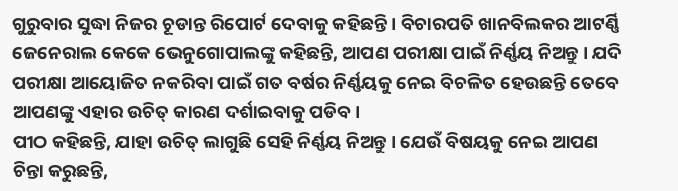ଗୁରୁବାର ସୁଦ୍ଧା ନିଜର ଚୂଡାନ୍ତ ରିପୋର୍ଟ ଦେବାକୁ କହିଛନ୍ତି । ବିଚାରପତି ଖାନବିଲକର ଆଟର୍ଣ୍ଣି ଜେନେରାଲ କେକେ ଭେନୁଗୋପାଲଙ୍କୁ କହିଛନ୍ତି, ଆପଣ ପରୀକ୍ଷା ପାଇଁ ନିର୍ଣ୍ଣୟ ନିଅନ୍ତୁ । ଯଦି ପରୀକ୍ଷା ଆୟୋଜିତ ନକରିବା ପାଇଁ ଗତ ବର୍ଷର ନିର୍ଣ୍ଣୟକୁ ନେଇ ବିଚଳିତ ହେଉଛନ୍ତି ତେବେ ଆପଣଙ୍କୁ ଏହାର ଉଚିତ୍ କାରଣ ଦର୍ଶାଇବାକୁ ପଡିବ।
ପୀଠ କହିଛନ୍ତି, ଯାହା ଉଚିତ୍ ଲାଗୁଛି ସେହି ନିର୍ଣ୍ଣୟ ନିଅନ୍ତୁ । ଯେଉଁ ବିଷୟକୁ ନେଇ ଆପଣ ଚିନ୍ତା କରୁଛନ୍ତି,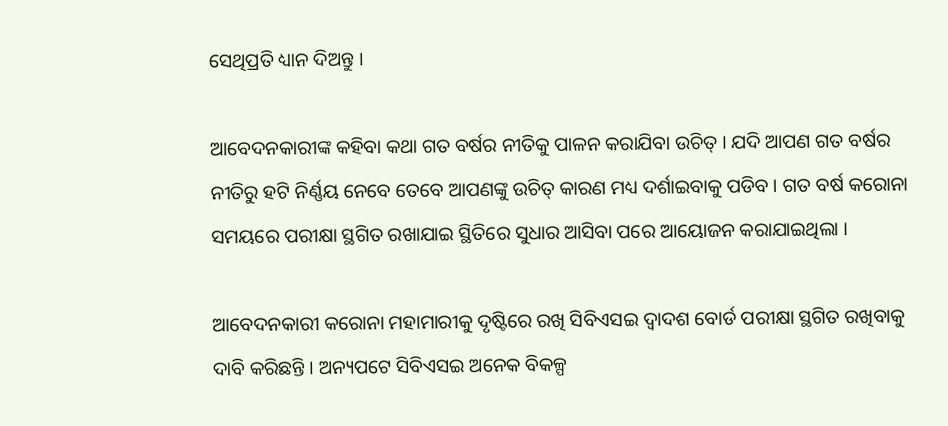ସେଥିପ୍ରତି ଧ୍ୟାନ ଦିଅନ୍ତୁ ।

ଆବେଦନକାରୀଙ୍କ କହିବା କଥା ଗତ ବର୍ଷର ନୀତିକୁ ପାଳନ କରାଯିବା ଉଚିତ୍ । ଯଦି ଆପଣ ଗତ ବର୍ଷର ନୀତିରୁ ହଟି ନିର୍ଣ୍ଣୟ ନେବେ ତେବେ ଆପଣଙ୍କୁ ଉଚିତ୍ କାରଣ ମଧ୍ୟ ଦର୍ଶାଇବାକୁ ପଡିବ । ଗତ ବର୍ଷ କରୋନା ସମୟରେ ପରୀକ୍ଷା ସ୍ଥଗିତ ରଖାଯାଇ ସ୍ଥିତିରେ ସୁଧାର ଆସିବା ପରେ ଆୟୋଜନ କରାଯାଇଥିଲା ।

ଆବେଦନକାରୀ କରୋନା ମହାମାରୀକୁ ଦୃଷ୍ଟିରେ ରଖି ସିବିଏସଇ ଦ୍ୱାଦଶ ବୋର୍ଡ ପରୀକ୍ଷା ସ୍ଥଗିତ ରଖିବାକୁ ଦାବି କରିଛନ୍ତି । ଅନ୍ୟପଟେ ସିବିଏସଇ ଅନେକ ବିକଳ୍ପ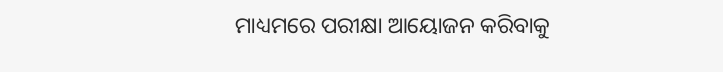ମାଧ୍ୟମରେ ପରୀକ୍ଷା ଆୟୋଜନ କରିବାକୁ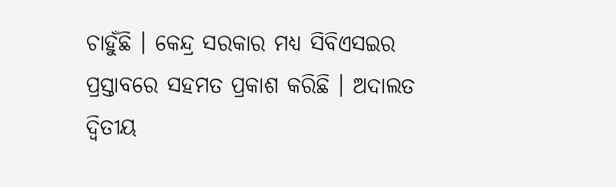ଚାହୁଁଛି । କେନ୍ଦ୍ର ସରକାର ମଧ୍ୟ ସିବିଏସଇର ପ୍ରସ୍ତାବରେ ସହମତ ପ୍ରକାଶ କରିଛି । ଅଦାଲତ ଦ୍ୱିତୀୟ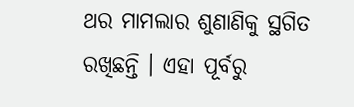ଥର ମାମଲାର ଶୁଣାଣିକୁ ସ୍ଥଗିତ ରଖିଛନ୍ତି । ଏହା ପୂର୍ବରୁ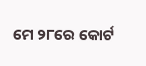ମେ ୨୮ରେ କୋର୍ଟ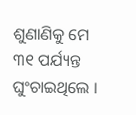ଶୁଣାଣିକୁ ମେ ୩୧ ପର୍ଯ୍ୟନ୍ତ ଘୁଂଚାଇଥିଲେ ।